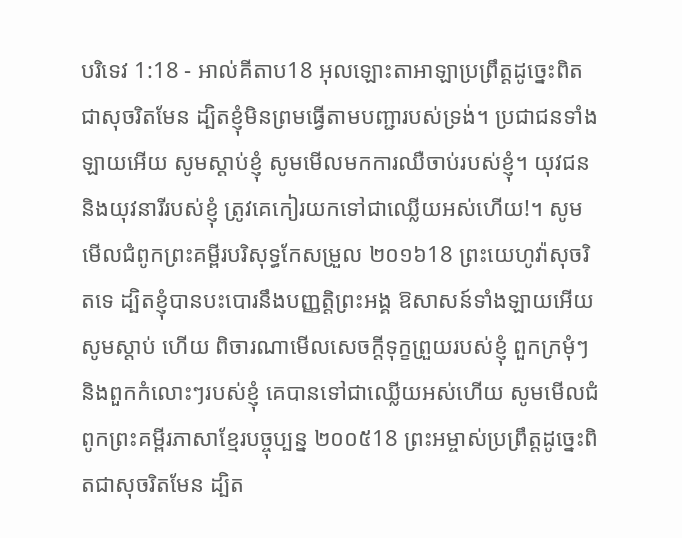បរិទេវ 1:18 - អាល់គីតាប18 អុលឡោះតាអាឡាប្រព្រឹត្តដូច្នេះពិតជាសុចរិតមែន ដ្បិតខ្ញុំមិនព្រមធ្វើតាមបញ្ជារបស់ទ្រង់។ ប្រជាជនទាំងឡាយអើយ សូមស្ដាប់ខ្ញុំ សូមមើលមកការឈឺចាប់របស់ខ្ញុំ។ យុវជន និងយុវនារីរបស់ខ្ញុំ ត្រូវគេកៀរយកទៅជាឈ្លើយអស់ហើយ!។ សូមមើលជំពូកព្រះគម្ពីរបរិសុទ្ធកែសម្រួល ២០១៦18 ព្រះយេហូវ៉ាសុចរិតទេ ដ្បិតខ្ញុំបានបះបោរនឹងបញ្ញត្តិព្រះអង្គ ឱសាសន៍ទាំងឡាយអើយ សូមស្តាប់ ហើយ ពិចារណាមើលសេចក្ដីទុក្ខព្រួយរបស់ខ្ញុំ ពួកក្រមុំៗ និងពួកកំលោះៗរបស់ខ្ញុំ គេបានទៅជាឈ្លើយអស់ហើយ សូមមើលជំពូកព្រះគម្ពីរភាសាខ្មែរបច្ចុប្បន្ន ២០០៥18 ព្រះអម្ចាស់ប្រព្រឹត្តដូច្នេះពិតជាសុចរិតមែន ដ្បិត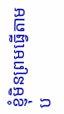ខ្ញុំមិនព្រមធ្វើតាមប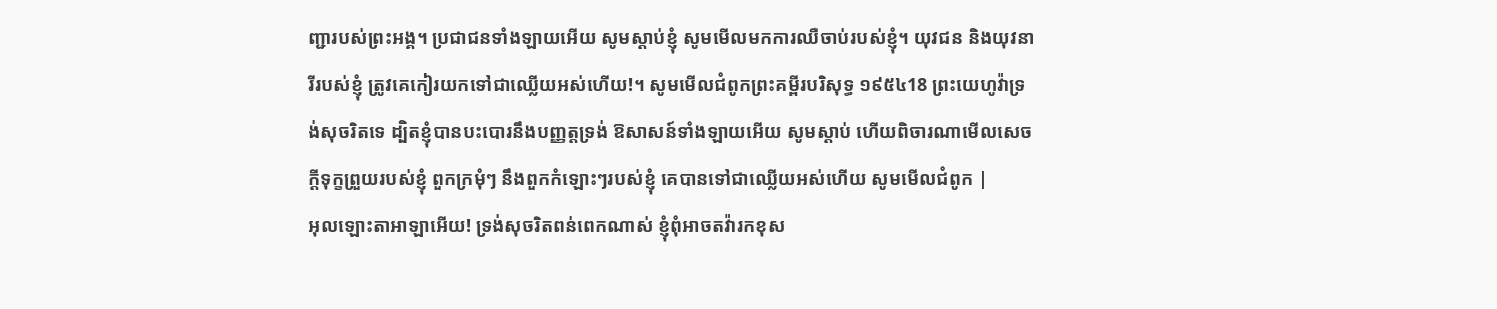ញ្ជារបស់ព្រះអង្គ។ ប្រជាជនទាំងឡាយអើយ សូមស្ដាប់ខ្ញុំ សូមមើលមកការឈឺចាប់របស់ខ្ញុំ។ យុវជន និងយុវនារីរបស់ខ្ញុំ ត្រូវគេកៀរយកទៅជាឈ្លើយអស់ហើយ!។ សូមមើលជំពូកព្រះគម្ពីរបរិសុទ្ធ ១៩៥៤18 ព្រះយេហូវ៉ាទ្រង់សុចរិតទេ ដ្បិតខ្ញុំបានបះបោរនឹងបញ្ញត្តទ្រង់ ឱសាសន៍ទាំងឡាយអើយ សូមស្តាប់ ហើយពិចារណាមើលសេចក្ដីទុក្ខព្រួយរបស់ខ្ញុំ ពួកក្រមុំៗ នឹងពួកកំឡោះៗរបស់ខ្ញុំ គេបានទៅជាឈ្លើយអស់ហើយ សូមមើលជំពូក |
អុលឡោះតាអាឡាអើយ! ទ្រង់សុចរិតពន់ពេកណាស់ ខ្ញុំពុំអាចតវ៉ារកខុស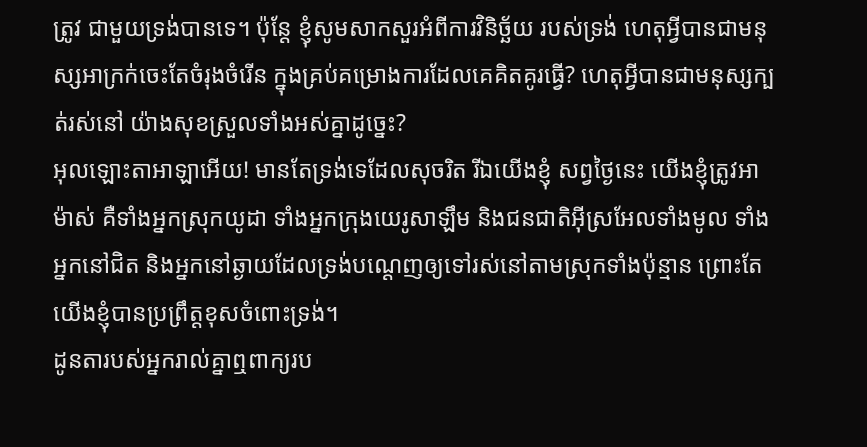ត្រូវ ជាមួយទ្រង់បានទេ។ ប៉ុន្តែ ខ្ញុំសូមសាកសួរអំពីការវិនិច្ឆ័យ របស់ទ្រង់ ហេតុអ្វីបានជាមនុស្សអាក្រក់ចេះតែចំរុងចំរើន ក្នុងគ្រប់គម្រោងការដែលគេគិតគូរធ្វើ? ហេតុអ្វីបានជាមនុស្សក្បត់រស់នៅ យ៉ាងសុខស្រួលទាំងអស់គ្នាដូច្នេះ?
អុលឡោះតាអាឡាអើយ! មានតែទ្រង់ទេដែលសុចរិត រីឯយើងខ្ញុំ សព្វថ្ងៃនេះ យើងខ្ញុំត្រូវអាម៉ាស់ គឺទាំងអ្នកស្រុកយូដា ទាំងអ្នកក្រុងយេរូសាឡឹម និងជនជាតិអ៊ីស្រអែលទាំងមូល ទាំងអ្នកនៅជិត និងអ្នកនៅឆ្ងាយដែលទ្រង់បណ្ដេញឲ្យទៅរស់នៅតាមស្រុកទាំងប៉ុន្មាន ព្រោះតែយើងខ្ញុំបានប្រព្រឹត្តខុសចំពោះទ្រង់។
ដូនតារបស់អ្នករាល់គ្នាឮពាក្យរប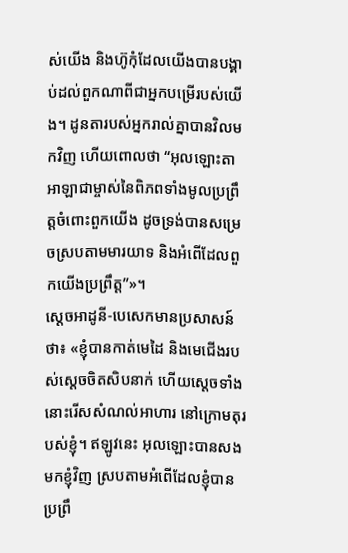ស់យើង និងហ៊ូកុំដែលយើងបានបង្គាប់ដល់ពួកណាពីជាអ្នកបម្រើរបស់យើង។ ដូនតារបស់អ្នករាល់គ្នាបានវិលមកវិញ ហើយពោលថា “អុលឡោះតាអាឡាជាម្ចាស់នៃពិភពទាំងមូលប្រព្រឹត្តចំពោះពួកយើង ដូចទ្រង់បានសម្រេចស្របតាមមារយាទ និងអំពើដែលពួកយើងប្រព្រឹត្ត”»។
ស្តេចអាដូនី-បេសេកមានប្រសាសន៍ថា៖ «ខ្ញុំបានកាត់មេដៃ និងមេជើងរបស់ស្តេចចិតសិបនាក់ ហើយស្តេចទាំងនោះរើសសំណល់អាហារ នៅក្រោមតុរបស់ខ្ញុំ។ ឥឡូវនេះ អុលឡោះបានសងមកខ្ញុំវិញ ស្របតាមអំពើដែលខ្ញុំបានប្រព្រឹ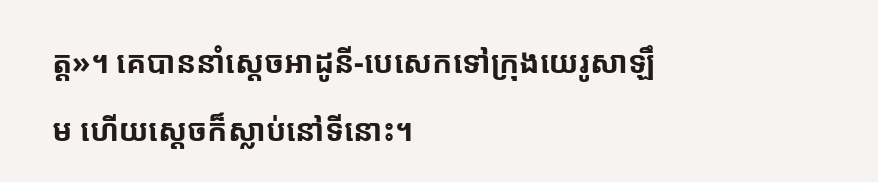ត្ត»។ គេបាននាំស្តេចអាដូនី-បេសេកទៅក្រុងយេរូសាឡឹម ហើយស្តេចក៏ស្លាប់នៅទីនោះ។